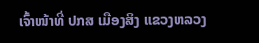ເຈົ້າໜ້າທີ່ ປກສ ເມືອງສິງ ແຂວງຫລວງ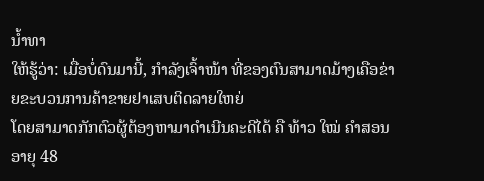ນ້ຳທາ
ໃຫ້ຮູ້ວ່າ: ເມື່ອບໍ່ດົນມານີ້, ກຳລັງເຈົ້າໜ້າ ທີ່ຂອງຕົນສາມາດມ້າງເຄືອຂ່າຍຂະບວນການຄ້າຂາຍຢາເສບຕິດລາຍໃຫຍ່
ໂດຍສາມາດກັກຕົວຜູ້ຕ້ອງຫາມາດຳເນີນຄະດີໄດ້ ຄື ທ້າວ ໃໝ່ ຄຳສອນ ອາຍຸ 48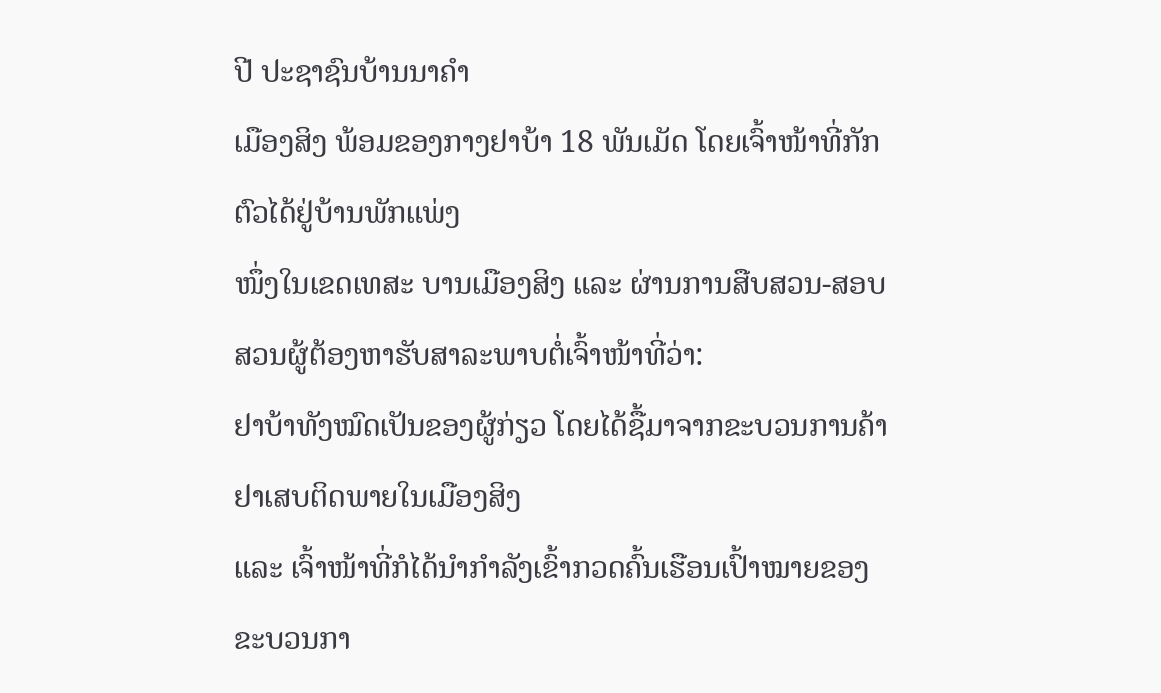ປີ ປະຊາຊົນບ້ານນາຄຳ
ເມືອງສິງ ພ້ອມຂອງກາງຢາບ້າ 18 ພັນເມັດ ໂດຍເຈົ້າໜ້າທີ່ກັກຕົວໄດ້ຢູ່ບ້ານພັກແພ່ງ
ໜຶ່ງໃນເຂດເທສະ ບານເມືອງສິງ ແລະ ຜ່ານການສືບສວນ-ສອບສວນຜູ້ຕ້ອງຫາຮັບສາລະພາບຕໍ່ເຈົ້າໜ້າທີ່ວ່າ:
ຢາບ້າທັງໝົດເປັນຂອງຜູ້ກ່ຽວ ໂດຍໄດ້ຊື້ມາຈາກຂະບວນການຄ້າຢາເສບຕິດພາຍໃນເມືອງສິງ
ແລະ ເຈົ້າໜ້າທີ່ກໍໄດ້ນຳກຳລັງເຂົ້າກວດຄົ້ນເຮືອນເປົ້າໝາຍຂອງຂະບວນກາ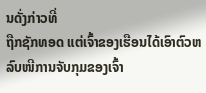ນດັ່ງກ່າວທີ່
ຖືກຊັກທອດ ແຕ່ເຈົ້າຂອງເຮືອນໄດ້ເອົາຕົວຫລົບໜີການຈັບກຸມຂອງເຈົ້າ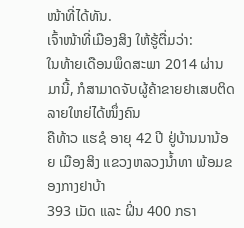ໜ້າທີ່ໄດ້ທັນ.
ເຈົ້າໜ້າທີ່ເມືອງສິງ ໃຫ້ຮູ້ຕື່ມວ່າ:
ໃນທ້າຍເດືອນພຶດສະພາ 2014 ຜ່ານມານີ້, ກໍສາມາດຈັບຜູ້ຄ້າຂາຍຢາເສບຕິດລາຍໃຫຍ່ໄດ້ໜຶ່ງຄົນ
ຄືທ້າວ ແຮຊໍ ອາຍຸ 42 ປີ ຢູ່ບ້ານນານ້ອຍ ເມືອງສິງ ແຂວງຫລວງນ້ຳທາ ພ້ອມຂອງກາງຢາບ້າ
393 ເມັດ ແລະ ຝິ່ນ 400 ກຣາ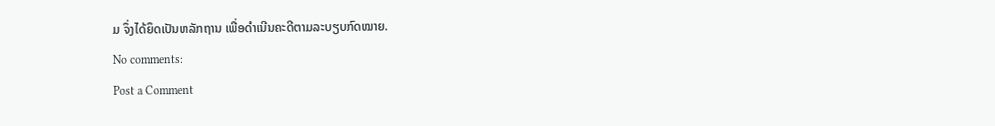ມ ຈຶ່ງໄດ້ຍຶດເປັນຫລັກຖານ ເພື່ອດຳເນີນຄະດີຕາມລະບຽບກົດໝາຍ.
No comments:
Post a Comment